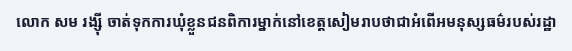លោក សម រង្ស៊ី ចាត់ទុកការឃុំខ្លួនជនពិការម្នាក់នៅខេត្តសៀមរាបថាជាអំពើអមនុស្សធម៌របស់រដ្ឋា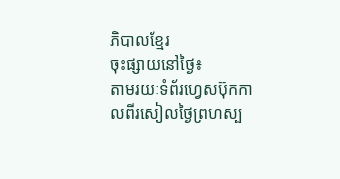ភិបាលខ្មែរ
ចុះផ្សាយនៅថ្ងៃ៖
តាមរយៈទំព័រហ្វេសប៊ុកកាលពីរសៀលថ្ងៃព្រហស្ប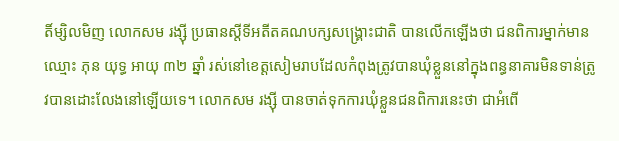តិ៍ម្សិលមិញ លោកសម រង្ស៊ី ប្រធានស្តីទីអតីតគណបក្សសង្រ្គោះជាតិ បានលើកឡើងថា ជនពិការម្នាក់មានឈ្មោះ ភុន យុទ្ធ អាយុ ៣២ ឆ្នាំ រស់នៅខេត្តសៀមរាបដែលកំពុងត្រូវបានឃុំខ្លួននៅក្នុងពន្ធនាគារមិនទាន់ត្រូវបានដោះលែងនៅឡើយទេ។ លោកសម រង្ស៊ី បានចាត់ទុកការឃុំខ្លួនជនពិការនេះថា ជាអំពើ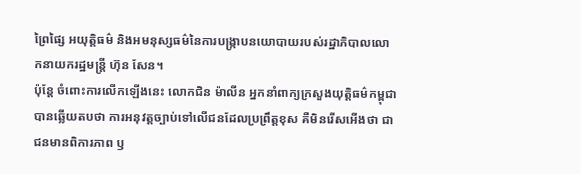ព្រៃផ្សៃ អយុត្តិធម៌ និងអមនុស្សធម៌នៃការបង្ក្រាបនយោបាយរបស់រដ្ឋាភិបាលលោកនាយករដ្ឋមន្រ្តី ហ៊ុន សែន។
ប៉ុន្តែ ចំពោះការលើកឡើងនេះ លោកជិន ម៉ាលីន អ្នកនាំពាក្យក្រសួងយុត្តិធម៌កម្ពុជាបានឆ្លើយតបថា ការអនុវត្តច្បាប់ទៅលើជនដែលប្រព្រឹត្តខុស គឺមិនរើសអើងថា ជាជនមានពិការភាព ឫ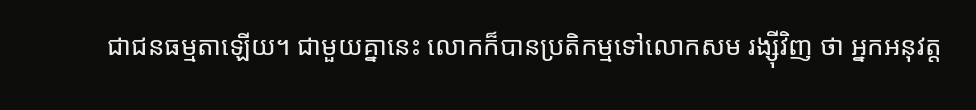ជាជនធម្មតាឡើយ។ ជាមួយគ្នានេះ លោកក៏បានប្រតិកម្មទៅលោកសម រង្ស៊ីវិញ ថា អ្នកអនុវត្ត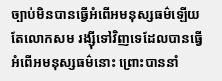ច្បាប់មិនបានធ្វើអំពើអមនុស្សធម៌ឡើយ តែលោកសម រង្ស៊ីទៅវិញទេដែលបានធ្វើអំពើអមនុស្សធម៌នោះ ព្រោះបាននាំ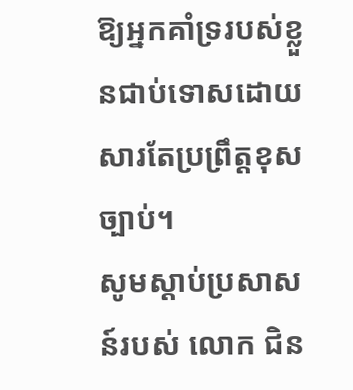ឱ្យអ្នកគាំទ្ររបស់ខ្លួនជាប់ទោសដោយសារតែប្រព្រឹត្តខុសច្បាប់។
សូមស្ដាប់ប្រសាសន៍របស់ លោក ជិន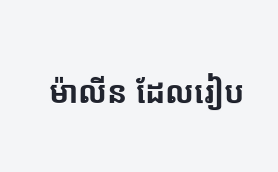ម៉ាលីន ដែលរៀប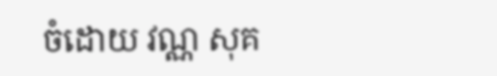ចំដោយ វណ្ណ សុគ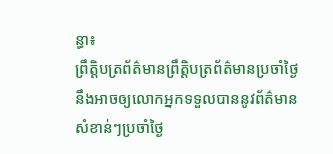ន្ធា៖
ព្រឹត្តិបត្រព័ត៌មានព្រឹត្តិបត្រព័ត៌មានប្រចាំថ្ងៃនឹងអាចឲ្យលោកអ្នកទទួលបាននូវព័ត៌មានសំខាន់ៗប្រចាំថ្ងៃ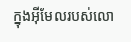ក្នុងអ៊ីមែលរបស់លោ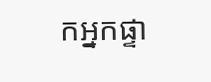កអ្នកផ្ទា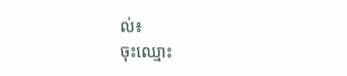ល់៖
ចុះឈ្មោះ